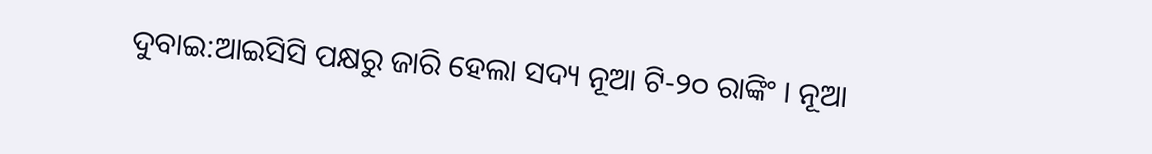ଦୁବାଇ:ଆଇସିସି ପକ୍ଷରୁ ଜାରି ହେଲା ସଦ୍ୟ ନୂଆ ଟି-୨୦ ରାଙ୍କିଂ । ନୂଆ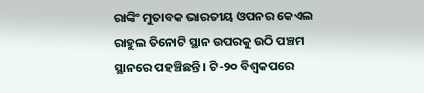ରାଙ୍କିଂ ମୁତାବକ ଭାରତୀୟ ଓପନର କେଏଲ ରାହୁଲ ତିନୋଟି ସ୍ଥାନ ଉପରକୁ ଉଠି ପଞ୍ଚମ ସ୍ଥାନରେ ପହଞ୍ଚିଛନ୍ତି । ଟି-୨୦ ବିଶ୍ବକପରେ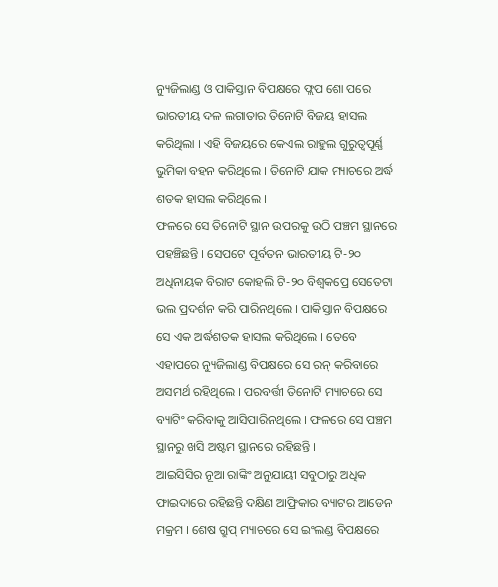ନ୍ୟୁଜିଲାଣ୍ଡ ଓ ପାକିସ୍ତାନ ବିପକ୍ଷରେ ଫ୍ଲପ ଶୋ ପରେ ଭାରତୀୟ ଦଳ ଲଗାତାର ତିନୋଟି ବିଜୟ ହାସଲ କରିଥିଲା । ଏହି ବିଜୟରେ କେଏଲ ରାହୁଲ ଗୁରୁତ୍ବପୂର୍ଣ୍ଣ ଭୁମିକା ବହନ କରିଥିଲେ । ତିନୋଟି ଯାକ ମ୍ୟାଚରେ ଅର୍ଦ୍ଧ ଶତକ ହାସଲ କରିଥିଲେ ।
ଫଳରେ ସେ ତିନୋଟି ସ୍ଥାନ ଉପରକୁ ଉଠି ପଞ୍ଚମ ସ୍ଥାନରେ ପହଞ୍ଚିଛନ୍ତି । ସେପଟେ ପୂର୍ବତନ ଭାରତୀୟ ଟି-୨୦ ଅଧିନାୟକ ବିରାଟ କୋହଲି ଟି-୨୦ ବିଶ୍ବକପ୍ରେ ସେତେଟା ଭଲ ପ୍ରଦର୍ଶନ କରି ପାରିନଥିଲେ । ପାକିସ୍ତାନ ବିପକ୍ଷରେ ସେ ଏକ ଅର୍ଦ୍ଧଶତକ ହାସଲ କରିଥିଲେ । ତେବେ ଏହାପରେ ନ୍ୟୁଜିଲାଣ୍ଡ ବିପକ୍ଷରେ ସେ ରନ୍ କରିବାରେ ଅସମର୍ଥ ରହିଥିଲେ । ପରବର୍ତ୍ତୀ ତିନୋଟି ମ୍ୟାଚରେ ସେ ବ୍ୟାଟିଂ କରିବାକୁ ଆସିପାରିନଥିଲେ । ଫଳରେ ସେ ପଞ୍ଚମ ସ୍ଥାନରୁ ଖସି ଅଷ୍ଟମ ସ୍ଥାନରେ ରହିଛନ୍ତି ।
ଆଇସିସିର ନୂଆ ରାଙ୍କିଂ ଅନୁଯାୟୀ ସବୁଠାରୁ ଅଧିକ ଫାଇଦାରେ ରହିଛନ୍ତି ଦକ୍ଷିଣ ଆଫ୍ରିକାର ବ୍ୟାଟର ଆଡେନ ମକ୍ରମ । ଶେଷ ଗ୍ରୁପ୍ ମ୍ୟାଚରେ ସେ ଇଂଲଣ୍ଡ ବିପକ୍ଷରେ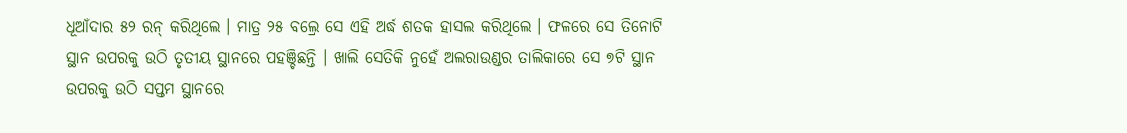ଧୂଆଁଦାର ୫୨ ରନ୍ କରିଥିଲେ । ମାତ୍ର ୨୫ ବଲ୍ରେ ସେ ଏହି ଅର୍ଦ୍ଧ ଶତକ ହାସଲ କରିଥିଲେ । ଫଳରେ ସେ ତିନୋଟି ସ୍ଥାନ ଉପରକୁ ଉଠି ତୃତୀୟ ସ୍ଥାନରେ ପହଞ୍ଚିଛନ୍ତି । ଖାଲି ସେତିକି ନୁହେଁ ଅଲରାଉଣ୍ଡର ତାଲିକାରେ ସେ ୭ଟି ସ୍ଥାନ ଉପରକୁ ଉଠି ସପ୍ତମ ସ୍ଥାନରେ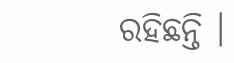ରହିଛନ୍ତି ।